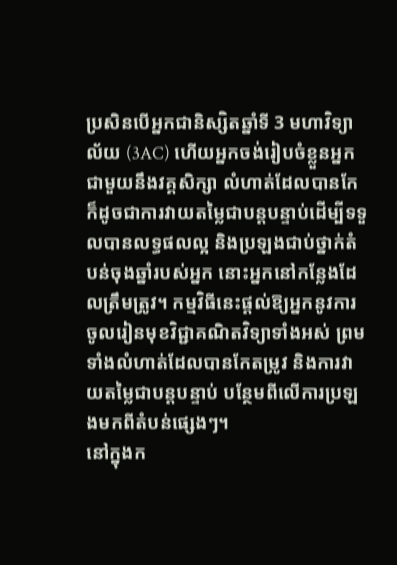ប្រសិនបើអ្នកជានិស្សិតឆ្នាំទី 3 មហាវិទ្យាល័យ (3AC) ហើយអ្នកចង់រៀបចំខ្លួនអ្នកជាមួយនឹងវគ្គសិក្សា លំហាត់ដែលបានកែ ក៏ដូចជាការវាយតម្លៃជាបន្តបន្ទាប់ដើម្បីទទួលបានលទ្ធផលល្អ និងប្រឡងជាប់ថ្នាក់តំបន់ចុងឆ្នាំរបស់អ្នក នោះអ្នកនៅកន្លែងដែលត្រឹមត្រូវ។ កម្មវិធីនេះផ្តល់ឱ្យអ្នកនូវការចូលរៀនមុខវិជ្ជាគណិតវិទ្យាទាំងអស់ ព្រមទាំងលំហាត់ដែលបានកែតម្រូវ និងការវាយតម្លៃជាបន្តបន្ទាប់ បន្ថែមពីលើការប្រឡងមកពីតំបន់ផ្សេងៗ។
នៅក្នុងក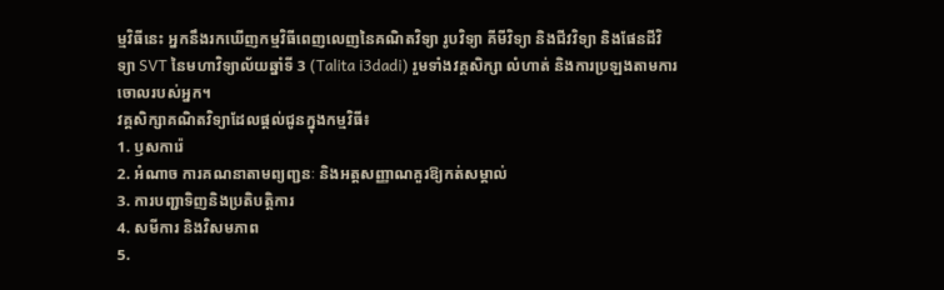ម្មវិធីនេះ អ្នកនឹងរកឃើញកម្មវិធីពេញលេញនៃគណិតវិទ្យា រូបវិទ្យា គីមីវិទ្យា និងជីវវិទ្យា និងផែនដីវិទ្យា SVT នៃមហាវិទ្យាល័យឆ្នាំទី 3 (Talita i3dadi) រួមទាំងវគ្គសិក្សា លំហាត់ និងការប្រឡងតាមការចោលរបស់អ្នក។
វគ្គសិក្សាគណិតវិទ្យាដែលផ្តល់ជូនក្នុងកម្មវិធី៖
1. ឫសការ៉េ
2. អំណាច ការគណនាតាមព្យញ្ជនៈ និងអត្តសញ្ញាណគួរឱ្យកត់សម្គាល់
3. ការបញ្ជាទិញនិងប្រតិបត្តិការ
4. សមីការ និងវិសមភាព
5.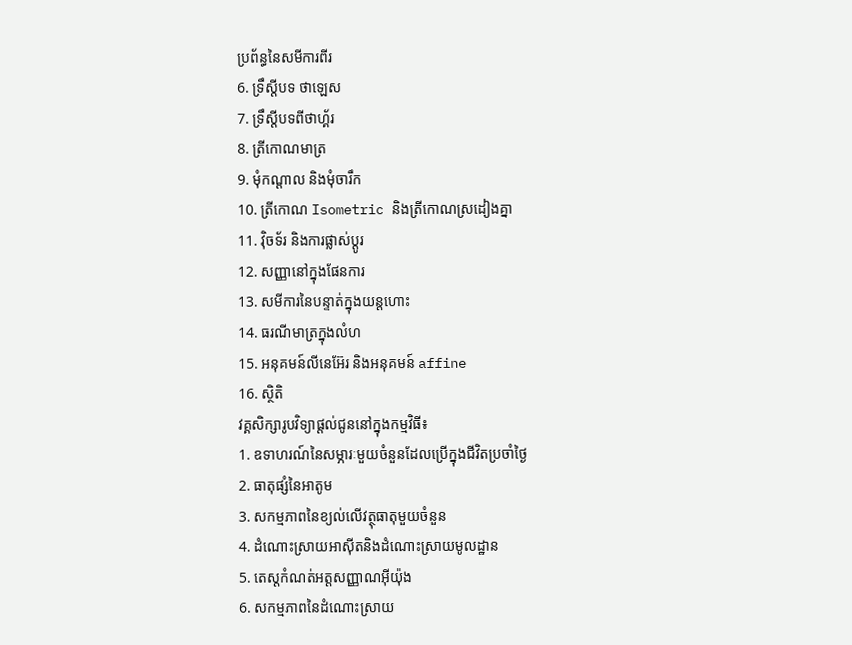ប្រព័ន្ធនៃសមីការពីរ
6. ទ្រឹស្តីបទ ថាឡេស
7. ទ្រឹស្តីបទពីថាហ្គ័រ
8. ត្រីកោណមាត្រ
9. មុំកណ្តាល និងមុំចារឹក
10. ត្រីកោណ Isometric និងត្រីកោណស្រដៀងគ្នា
11. វ៉ិចទ័រ និងការផ្លាស់ប្តូរ
12. សញ្ញានៅក្នុងផែនការ
13. សមីការនៃបន្ទាត់ក្នុងយន្តហោះ
14. ធរណីមាត្រក្នុងលំហ
15. អនុគមន៍លីនេអ៊ែរ និងអនុគមន៍ affine
16. ស្ថិតិ
វគ្គសិក្សារូបវិទ្យាផ្តល់ជូននៅក្នុងកម្មវិធី៖
1. ឧទាហរណ៍នៃសម្ភារៈមួយចំនួនដែលប្រើក្នុងជីវិតប្រចាំថ្ងៃ
2. ធាតុផ្សំនៃអាតូម
3. សកម្មភាពនៃខ្យល់លើវត្ថុធាតុមួយចំនួន
4. ដំណោះស្រាយអាស៊ីតនិងដំណោះស្រាយមូលដ្ឋាន
5. តេស្តកំណត់អត្តសញ្ញាណអ៊ីយ៉ុង
6. សកម្មភាពនៃដំណោះស្រាយ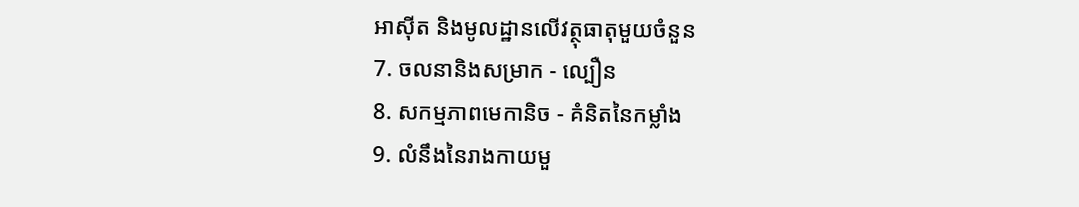អាស៊ីត និងមូលដ្ឋានលើវត្ថុធាតុមួយចំនួន
7. ចលនានិងសម្រាក - ល្បឿន
8. សកម្មភាពមេកានិច - គំនិតនៃកម្លាំង
9. លំនឹងនៃរាងកាយមួ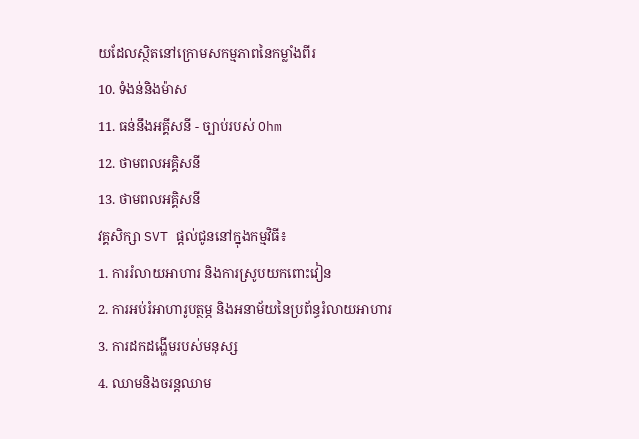យដែលស្ថិតនៅក្រោមសកម្មភាពនៃកម្លាំងពីរ
10. ទំងន់និងម៉ាស
11. ធន់នឹងអគ្គីសនី - ច្បាប់របស់ Ohm
12. ថាមពលអគ្គិសនី
13. ថាមពលអគ្គិសនី
វគ្គសិក្សា SVT ផ្តល់ជូននៅក្នុងកម្មវិធី៖
1. ការរំលាយអាហារ និងការស្រូបយកពោះវៀន
2. ការអប់រំអាហារូបត្ថម្ភ និងអនាម័យនៃប្រព័ន្ធរំលាយអាហារ
3. ការដកដង្ហើមរបស់មនុស្ស
4. ឈាមនិងចរន្តឈាម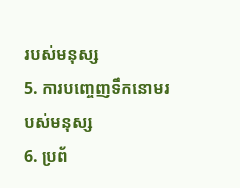របស់មនុស្ស
5. ការបញ្ចេញទឹកនោមរបស់មនុស្ស
6. ប្រព័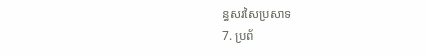ន្ធសរសៃប្រសាទ
7. ប្រព័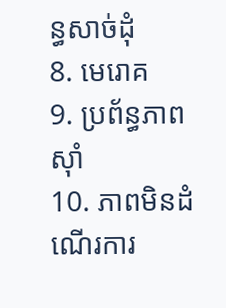ន្ធសាច់ដុំ
8. មេរោគ
9. ប្រព័ន្ធភាពស៊ាំ
10. ភាពមិនដំណើរការ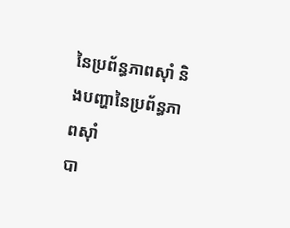នៃប្រព័ន្ធភាពស៊ាំ និងបញ្ហានៃប្រព័ន្ធភាពស៊ាំ
បា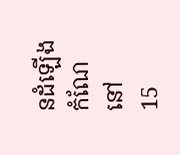នដំឡើងកំណែនៅ
15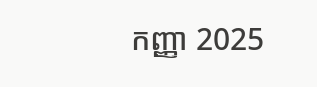កញ្ញា 2025